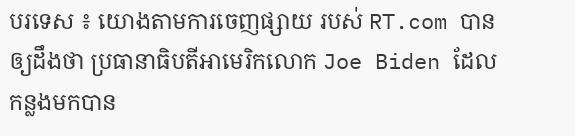បរទេស ៖ យោងតាមការចេញផ្សាយ របស់ RT.com បានឲ្យដឹងថា ប្រធានាធិបតីអាមេរិកលោក Joe Biden ដែលកន្លងមកបាន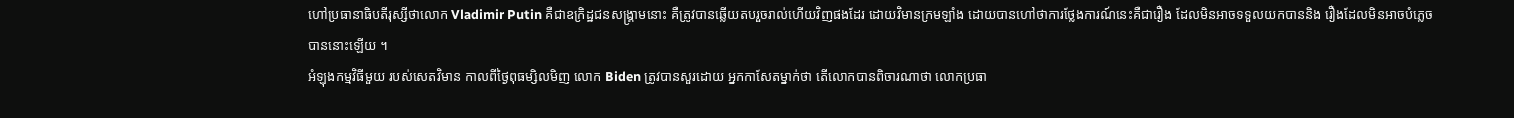ហៅប្រធានាធិបតីរុស្សីថាលោក Vladimir Putin គឺជាឧក្រិដ្ឋជនសង្គ្រាមនោះ គឺត្រូវបានឆ្លើយតបរួចរាល់ហើយវិញផងដែរ ដោយវិមានក្រមឡាំង ដោយបានហៅថាការថ្លែងការណ៍នេះគឺជារឿង ដែលមិនអាចទទួលយកបាននិង រឿងដែលមិនអាចបំភ្លេច បាននោះឡើយ ។
អំឡុងកម្មវិធីមួយ របស់សេតវិមាន កាលពីថ្ងៃពុធម្សិលមិញ លោក Biden ត្រូវបានសួរដោយ អ្នកកាសែតម្នាក់ថា តើលោកបានពិចារណាថា លោកប្រធា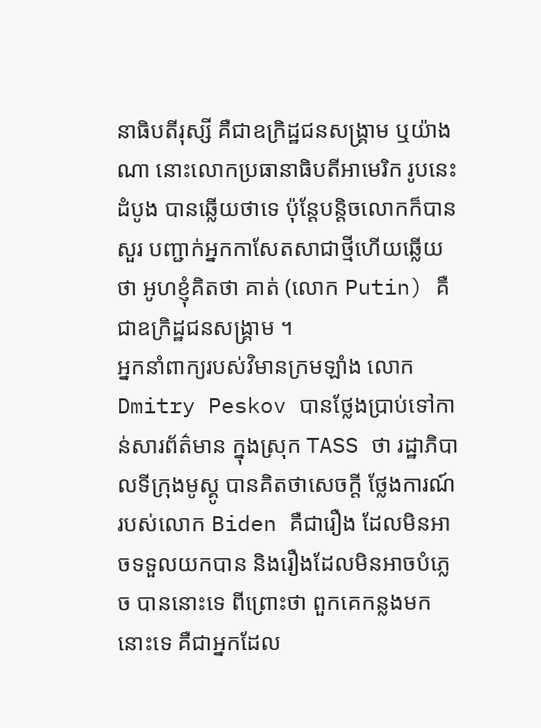នាធិបតីរុស្សី គឺជាឧក្រិដ្ឋជនសង្គ្រាម ឬយ៉ាងណា នោះលោកប្រធានាធិបតីអាមេរិក រូបនេះដំបូង បានឆ្លើយថាទេ ប៉ុន្តែបន្តិចលោកក៏បានសួរ បញ្ជាក់អ្នកកាសែតសាជាថ្មីហើយឆ្លើយថា អូហខ្ញុំគិតថា គាត់ (លោក Putin) គឺជាឧក្រិដ្ឋជនសង្គ្រាម ។
អ្នកនាំពាក្យរបស់វិមានក្រមឡាំង លោក Dmitry Peskov បានថ្លែងប្រាប់ទៅកាន់សារព័ត៌មាន ក្នុងស្រុក TASS ថា រដ្ឋាភិបាលទីក្រុងមូស្គូ បានគិតថាសេចក្តី ថ្លែងការណ៍ របស់លោក Biden គឺជារឿង ដែលមិនអាចទទួលយកបាន និងរឿងដែលមិនអាចបំភ្លេច បាននោះទេ ពីព្រោះថា ពួកគេកន្លងមកនោះទេ គឺជាអ្នកដែល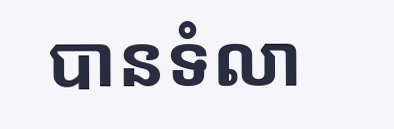បានទំលា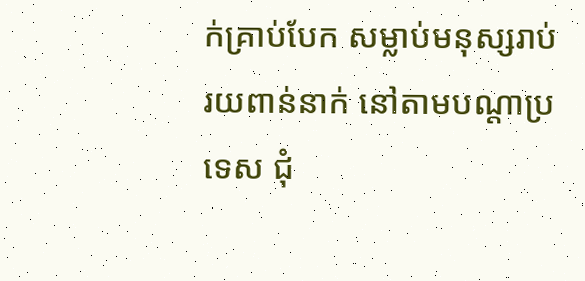ក់គ្រាប់បែក សម្លាប់មនុស្សរាប់រយពាន់នាក់ នៅតាមបណ្តាប្រទេស ជុំ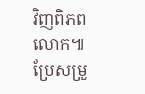វិញពិភពលោក៕
ប្រែសម្រួ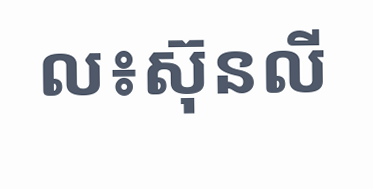ល៖ស៊ុនលី